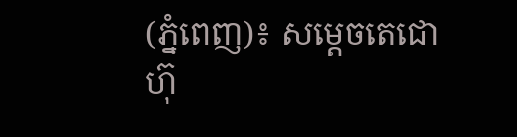(ភ្នំពេញ)៖ សម្តេចតេជោ ហ៊ុ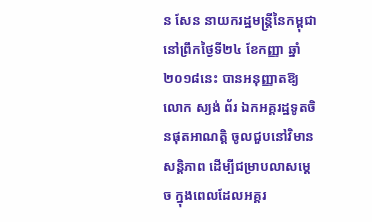ន សែន នាយករដ្ឋមន្ត្រីនៃកម្ពុជា នៅព្រឹកថ្ងៃទី២៤ ខែកញ្ញា ឆ្នាំ២០១៨នេះ បានអនុញ្ញាតឱ្យ លោក ស្យង់ ព័រ ឯកអគ្គរដ្ឋទូតចិនផុតអាណត្តិ ចូលជួបនៅវិមានសន្តិភាព ដើម្បីជម្រាបលាសម្តេច ក្នុងពេលដែលអគ្គរ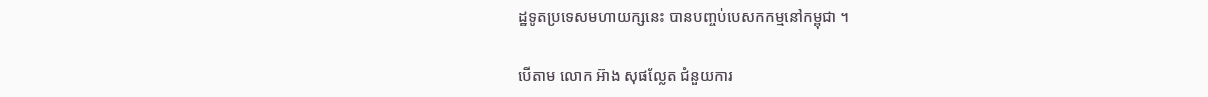ដ្ឋទូតប្រទេសមហាយក្សនេះ បានបញ្ចប់បេសកកម្មនៅកម្ពុជា ។

បើតាម លោក អ៊ាង សុផល្លែត ជំនួយការ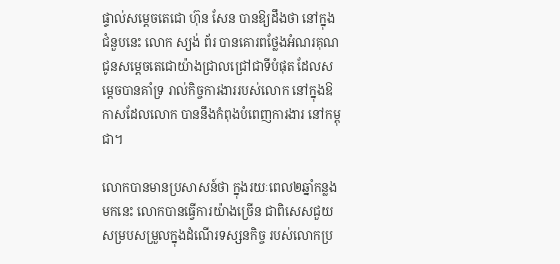ផ្ទាល់សម្តេចតេជោ ហ៊ុន សែន បានឱ្យដឹងថា នៅក្នុងជំនួបនេះ លោក ស្យង់ ព័រ បានគោរពថ្លែងអំណរគុណជូនសម្តេចតេជោយ៉ាងជ្រាលជ្រៅជាទីបំផុត ដែលសម្តេចបានគាំទ្រ រាល់កិច្ចការងាររបស់លោក នៅក្នុងឱកាសដែលលោក បាននឹងកំពុងបំពេញការងារ នៅកម្ពុជា។

លោកបានមានប្រសាសន៍ថា ក្នុងរយៈពេល២ឆ្នាំកន្លងមកនេះ លោកបានធ្វើការយ៉ាងច្រើន ជាពិសេសជួយសម្របសម្រួលក្នុងដំណើរទស្សនកិច្ច របស់លោកប្រ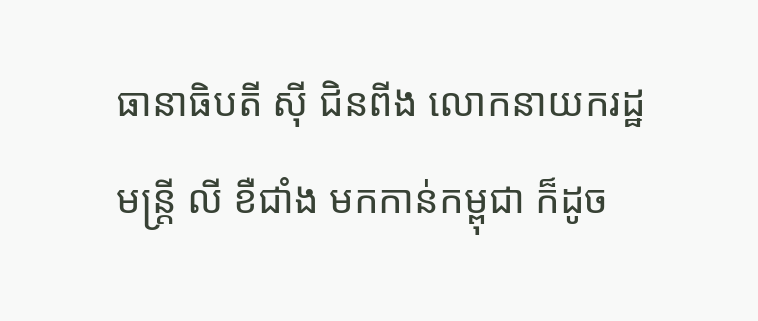ធានាធិបតី ស៊ី ជិនពីង លោកនាយករដ្ឋមន្ត្រី លី ខឺជាំង មកកាន់កម្ពុជា ក៏ដូច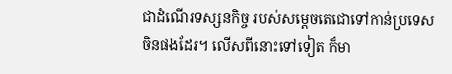ជាដំណើរទស្សនកិច្ច របស់សម្តេចតេជោទៅកាន់ប្រទេសចិនផងដែរ។ លើសពីនោះទៅទៀត ក៏មា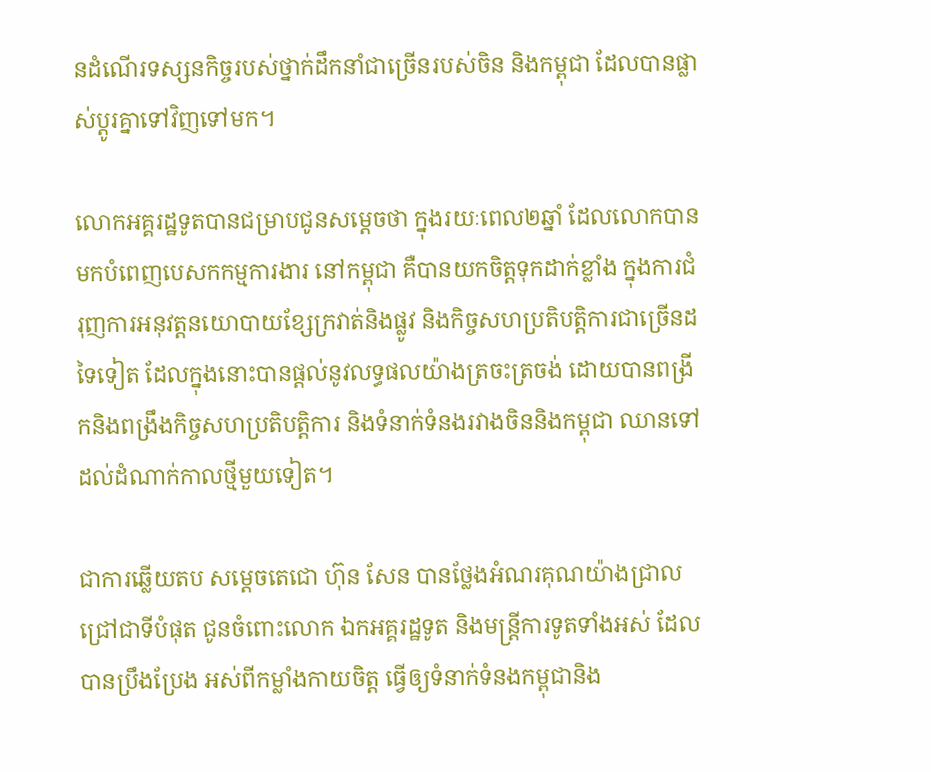នដំណើរទស្សនកិច្ចរបស់ថ្នាក់ដឹកនាំជាច្រើនរបស់ចិន និងកម្ពុជា ដែលបានផ្លាស់ប្តូរគ្នាទៅវិញទៅមក។

លោកអគ្គរដ្ឋទូតបានជម្រាបជូនសម្តេចថា ក្នុងរយៈពេល២ឆ្នាំ ដែលលោកបានមកបំពេញបេសកកម្មការងារ នៅកម្ពុជា គឺបានយកចិត្តទុកដាក់ខ្លាំង ក្នុងការជំរុញការអនុវត្តនយោបាយខ្សែក្រវាត់និងផ្លូវ និងកិច្ចសហប្រតិបត្តិការជាច្រើនដទៃទៀត ដែលក្នុងនោះបានផ្តល់នូវលទ្ធផលយ៉ាងត្រចះត្រចង់ ដោយបានពង្រីកនិងពង្រឹងកិច្ចសហប្រតិបត្តិការ និងទំនាក់ទំនងរវាងចិននិងកម្ពុជា ឈានទៅដល់ដំណាក់កាលថ្មីមួយទៀត។

ជាការឆ្លើយតប សម្តេចតេជោ ហ៊ុន សែន បានថ្លែងអំណរគុណយ៉ាងជ្រាលជ្រៅជាទីបំផុត ជូនចំពោះលោក ឯកអគ្គរដ្ឋទូត និងមន្ត្រីការទូតទាំងអស់ ដែលបានប្រឹងប្រែង អស់ពីកម្លាំងកាយចិត្ត ធ្វើឲ្យទំនាក់ទំនងកម្ពុជានិង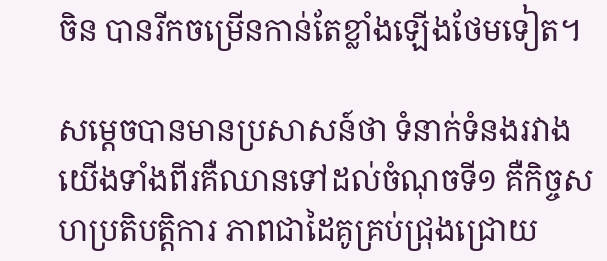ចិន បានរីកចម្រើនកាន់តែខ្លាំងឡើងថែមទៀត។

សម្តេចបានមានប្រសាសន៍ថា ទំនាក់ទំនងរវាងយើងទាំងពីរគឺឈានទៅដល់ចំណុចទី១ គឺកិច្ចសហប្រតិបត្តិការ ភាពជាដៃគូគ្រប់ជ្រុងជ្រោយ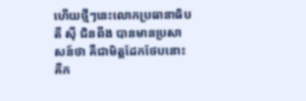ហើយថ្មីៗនេះលោកប្រធានាធិបតី ស៊ី ជិនពីង បានមានប្រសាសន៍ថា គឺជាមិត្តដែកថែបនោះគឺក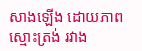សាងឡើង ដោយភាពស្មោះត្រង់ រវាង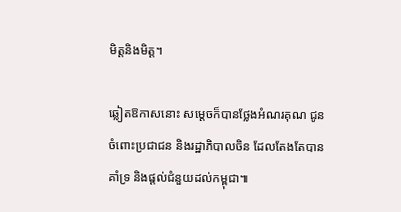មិត្តនិងមិត្ត។

ឆ្លៀតឱកាសនោះ សម្តេចក៏បានថ្លែងអំណរគុណ ជូនចំពោះប្រជាជន និងរដ្ឋាភិបាលចិន ដែលតែងតែបានគាំទ្រ និងផ្តល់ជំនួយដល់កម្ពុជា៕